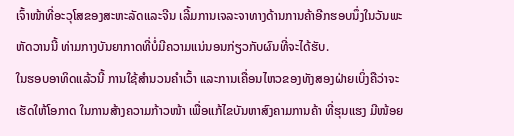ເຈົ້າໜ້າທີ່ອະວຸໂສຂອງສະຫະລັດແລະຈີນ ເລີ້ມການເຈລະຈາທາງດ້ານການຄ້າອີກຮອບນຶ່ງໃນວັນພະຫັດວານນີ້ ທ່າມກາງບັນຍາກາດທີ່ບໍ່ມີຄວາມແນ່ນອນກ່ຽວກັບຜົນທີ່ຈະໄດ້ຮັບ.
ໃນຮອບອາທິດແລ້ວນີ້ ການໃຊ້ສຳນວນຄຳເວົ້າ ແລະການເຄື່ອນໄຫວຂອງທັງສອງຝ່າຍເບິ່ງຄືວ່າຈະເຮັດໃຫ້ໂອກາດ ໃນການສ້າງຄວາມກ້າວໜ້າ ເພື່ອແກ້ໄຂບັນຫາສົງຄາມການຄ້າ ທີ່ຮຸນແຮງ ມີໜ້ອຍ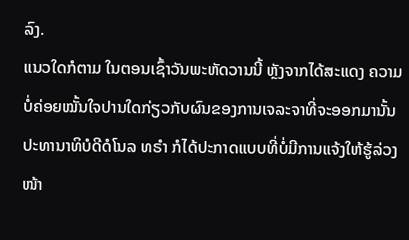ລົງ.
ແນວໃດກໍຕາມ ໃນຕອນເຊົ້າວັນພະຫັດວານນີ້ ຫຼັງຈາກໄດ້ສະແດງ ຄວາມບໍ່ຄ່ອຍໝັ້ນໃຈປານໃດກ່ຽວກັບຜົນຂອງການເຈລະຈາທີ່ຈະອອກມານັ້ນ ປະທານາທິບໍດີດໍໂນລ ທຣຳ ກໍໄດ້ປະກາດແບບທີ່ບໍ່ມີການແຈ້ງໃຫ້ຮູ້ລ່ວງໜ້າ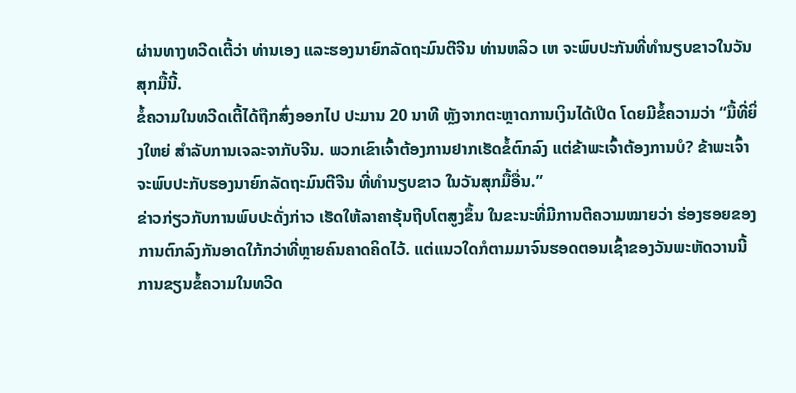ຜ່ານທາງທວີດເຕີ້ວ່າ ທ່ານເອງ ແລະຮອງນາຍົກລັດຖະມົນຕີຈີນ ທ່ານຫລິວ ເຫ ຈະພົບປະກັນທີ່ທຳນຽບຂາວໃນວັນສຸກມື້ນີ້.
ຂໍ້ຄວາມໃນທວີດເຕີ້ໄດ້ຖືກສົ່ງອອກໄປ ປະມານ 20 ນາທີ ຫຼັງຈາກຕະຫຼາດການເງິນໄດ້ເປີດ ໂດຍມີຂໍ້ຄວາມວ່າ “ມື້ທີ່ຍິ່ງໃຫຍ່ ສຳລັບການເຈລະຈາກັບຈີນ. ພວກເຂົາເຈົ້າຕ້ອງການຢາກເຮັດຂໍ້ຕົກລົງ ແຕ່ຂ້າພະເຈົ້າຕ້ອງການບໍ? ຂ້າພະເຈົ້າຈະພົບປະກັບຮອງນາຍົກລັດຖະມົນຕີຈີນ ທີ່ທຳນຽບຂາວ ໃນວັນສຸກມື້ອື່ນ.”
ຂ່າວກ່ຽວກັບການພົບປະດັ່ງກ່າວ ເຮັດໃຫ້ລາຄາຮຸ້ນຖີບໂຕສູງຂຶ້ນ ໃນຂະນະທີ່ມີການຕີຄວາມໝາຍວ່າ ຮ່ອງຮອຍຂອງການຕົກລົງກັນອາດໃກ້ກວ່າທີ່ຫຼາຍຄົນຄາດຄິດໄວ້. ແຕ່ແນວໃດກໍຕາມມາຈົນຮອດຕອນເຊົ້າຂອງວັນພະຫັດວານນີ້ ການຂຽນຂໍ້ຄວາມໃນທວີດ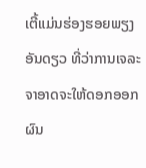ເຕີ້ແມ່ນຮ່ອງຮອຍພຽງອັນດຽວ ທີ່ວ່າການເຈລະຈາອາດຈະໃຫ້ດອກອອກຜົນ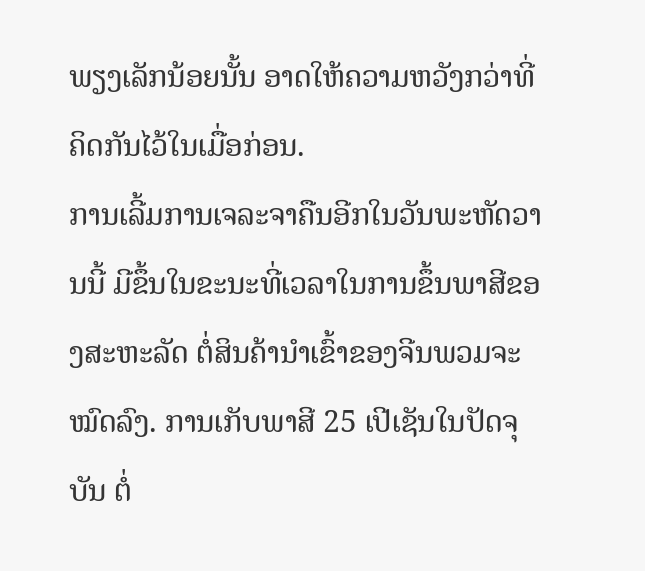ພຽງເລັກນ້ອຍນັ້ນ ອາດໃຫ້ຄວາມຫວັງກວ່າທີ່ຄິດກັນໄວ້ໃນເມື່ອກ່ອນ.
ການເລີ້ມການເຈລະຈາຄືນອີກໃນວັນພະຫັດວານນີ້ ມີຂຶ້ນໃນຂະນະທີ່ເວລາໃນການຂຶ້ນພາສີຂອງສະຫະລັດ ຕໍ່ສິນຄ້ານຳເຂົ້າຂອງຈີນພວມຈະໝົດລົງ. ການເກັບພາສີ 25 ເປີເຊັນໃນປັດຈຸບັນ ຕໍ່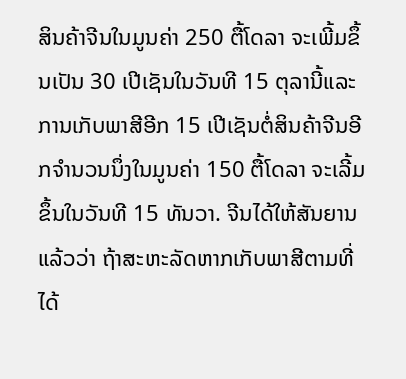ສິນຄ້າຈີນໃນມູນຄ່າ 250 ຕື້ໂດລາ ຈະເພີ້ມຂຶ້ນເປັນ 30 ເປີເຊັນໃນວັນທີ 15 ຕຸລານີ້ແລະການເກັບພາສີອີກ 15 ເປີເຊັນຕໍ່ສິນຄ້າຈີນອີກຈຳນວນນຶ່ງໃນມູນຄ່າ 150 ຕື້ໂດລາ ຈະເລີ້ມຂຶ້ນໃນວັນທີ 15 ທັນວາ. ຈີນໄດ້ໃຫ້ສັນຍານແລ້ວວ່າ ຖ້າສະຫະລັດຫາກເກັບພາສີຕາມທີ່ໄດ້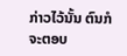ກ່າວໄວ້ນັ້ນ ຕົນກໍຈະຕອບ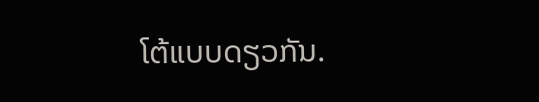ໂຕ້ແບບດຽວກັນ.